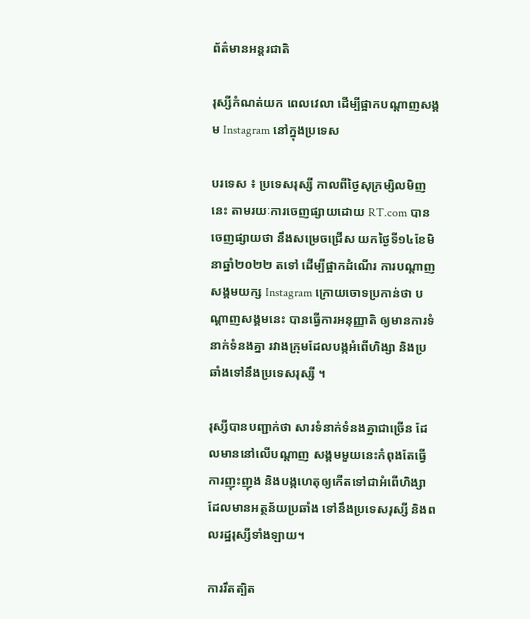ព័ត៌មានអន្តរជាតិ

រុស្សីកំណត់យក ពេលវេលា ដើម្បីផ្អាកបណ្តាញសង្គម Instagram នៅក្នុងប្រទេស

បរទេស ៖ ប្រទេសរុស្សី កាលពីថ្ងៃសុក្រម្សិលមិញនេះ តាមរយៈការចេញផ្សាយដោយ RT.com បានចេញផ្សាយថា នឹងសម្រេចជ្រើស យកថ្ងៃទី១៤ខែមិនាឆ្នាំ២០២២ តទៅ ដើម្បីផ្អាកដំណើរ ការបណ្តាញ សង្គមយក្ស Instagram ក្រោយចោទប្រកាន់ថា បណ្តាញសង្គមនេះ បានធ្វើការអនុញ្ញាតិ ឲ្យមានការទំនាក់ទំនងគ្នា រវាងក្រុមដែលបង្កអំពើហិង្សា និងប្រឆាំងទៅនឹងប្រទេសរុស្សី ។

រុស្សីបានបញ្ជាក់ថា សារទំនាក់ទំនងគ្នាជាច្រើន ដែលមាននៅលើបណ្តាញ សង្គមមួយនេះកំពុងតែធ្វើការញុះញុង និងបង្កហេតុឲ្យកើតទៅជាអំពើហិង្សា ដែលមានអត្ថន័យប្រឆាំង ទៅនឹងប្រទេសរុស្សី និងពលរដ្ឋរុស្សីទាំងឡាយ។

ការរឹតត្បិត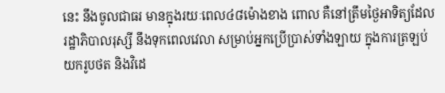នេះ នឹងចូលជាធរ មានក្នុងរយៈពេល៤៨ម៉ោងខាង ពោល គឺនៅត្រឹមថ្ងៃអាទិត្យដែលរដ្ឋាភិបាលរុស្សី នឹងទុកពេលវេលា សម្រាប់អ្នកប្រើប្រាស់ទាំងឡាយ ក្នុងការត្រឡប់យករូបថត និងវិដេ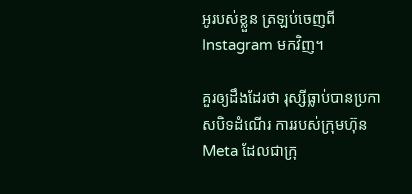អូរបស់ខ្លួន ត្រឡប់ចេញពី Instagram មកវិញ។

គួរឲ្យដឹងដែរថា រុស្សីធ្លាប់បានប្រកាសបិទដំណើរ ការរបស់ក្រុមហ៊ុន Meta ដែលជាក្រុ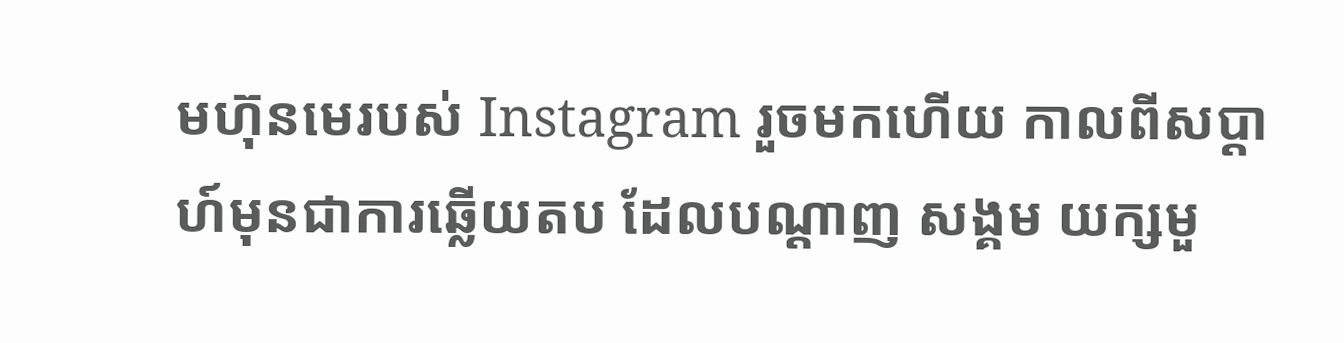មហ៊ុនមេរបស់ Instagram រួចមកហើយ កាលពីសប្តាហ៍មុនជាការឆ្លើយតប ដែលបណ្តាញ សង្គម យក្សមួ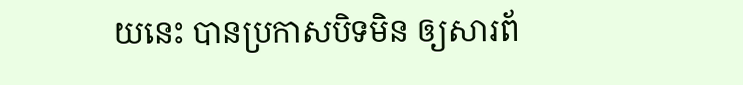យនេះ បានប្រកាសបិទមិន ឲ្យសារព័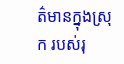ត៌មានក្នុងស្រុក របស់រុ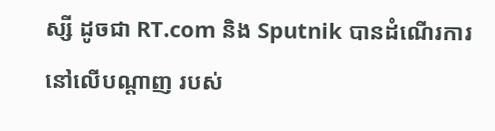ស្សី ដូចជា RT.com និង Sputnik បានដំណើរការនៅលើបណ្តាញ របស់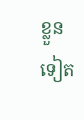ខ្លួនទៀត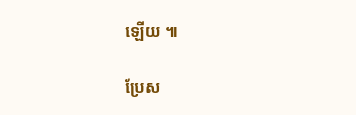ឡើយ ៕

ប្រែស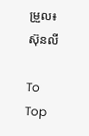ម្រួល៖ស៊ុនលី

To Top